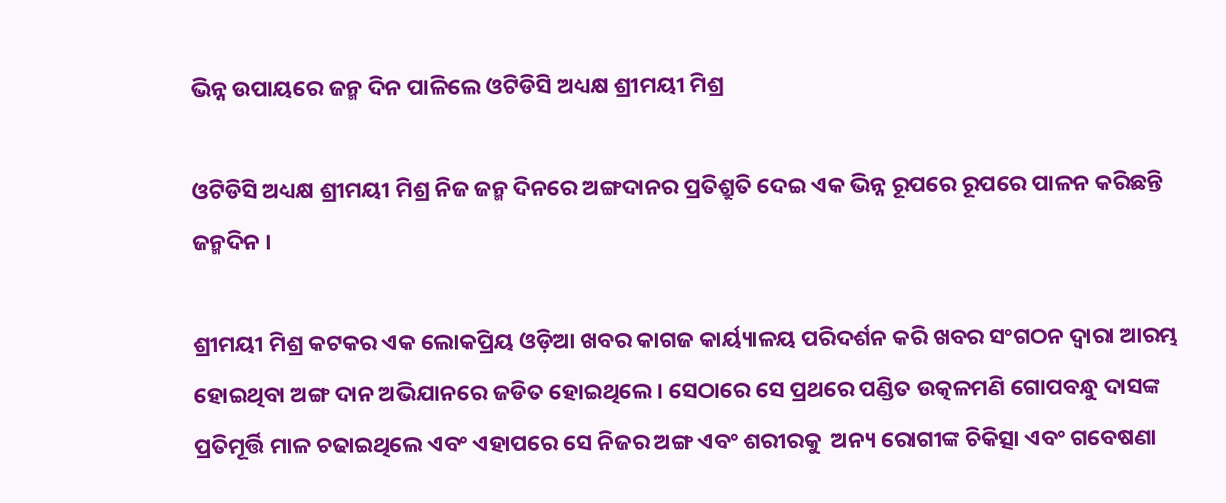ଭିନ୍ନ ଉପାୟରେ ଜନ୍ମ ଦିନ ପାଳିଲେ ଓଟିଡିସି ଅଧ୍ୟକ୍ଷ ଶ୍ରୀମୟୀ ମିଶ୍ର

ଓଟିଡିସି ଅଧ୍ୟକ୍ଷ ଶ୍ରୀମୟୀ ମିଶ୍ର ନିଜ ଜନ୍ମ ଦିନରେ ଅଙ୍ଗଦାନର ପ୍ରତିଶ୍ରୁତି ଦେଇ ଏକ ଭିନ୍ନ ରୂପରେ ରୂପରେ ପାଳନ କରିଛନ୍ତି ଜନ୍ମଦିନ ।

ଶ୍ରୀମୟୀ ମିଶ୍ର କଟକର ଏକ ଲୋକପ୍ରିୟ ଓଡ଼ିଆ ଖବର କାଗଜ କାର୍ୟ୍ୟାଳୟ ପରିଦର୍ଶନ କରି ଖବର ସଂଗଠନ ଦ୍ୱାରା ଆରମ୍ଭ ହୋଇଥିବା ଅଙ୍ଗ ଦାନ ଅଭିଯାନରେ ଜଡିତ ହୋଇଥିଲେ । ସେଠାରେ ସେ ପ୍ରଥରେ ପଣ୍ଡିତ ଉତ୍କଳମଣି ଗୋପବନ୍ଧୁ ଦାସଙ୍କ ପ୍ରତିମୂର୍ତ୍ତି ମାଳ ଚଢାଇଥିଲେ ଏବଂ ଏହାପରେ ସେ ନିଜର ଅଙ୍ଗ ଏବଂ ଶରୀରକୁ  ଅନ୍ୟ ରୋଗୀଙ୍କ ଚିକିତ୍ସା ଏବଂ ଗବେଷଣା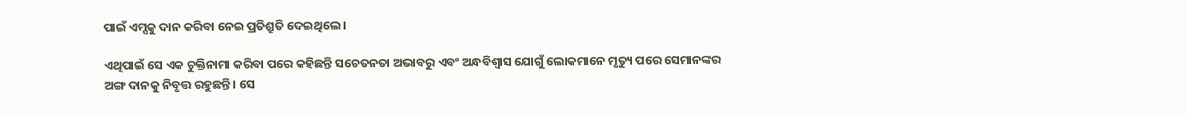ପାଇଁ ଏମ୍ସକୁ ଦାନ କରିବା ନେଇ ପ୍ରତିଶ୍ରୁତି ଦେଇଥିଲେ ।

ଏଥିପାଇଁ ସେ ଏକ ଚୁକ୍ତିନାମା କରିବା ପରେ କହିଛନ୍ତି ସଚେତନତା ଅଭାବରୁ ଏବଂ ଅନ୍ଧବିଶ୍ୱାସ ଯୋଗୁଁ ଲୋକମାନେ ମୃତ୍ୟୁ ପରେ ସେମାନଙ୍କର ଅଙ୍ଗ ଦାନକୁ ନିବୃତ୍ତ ରହୁଛନ୍ତି । ସେ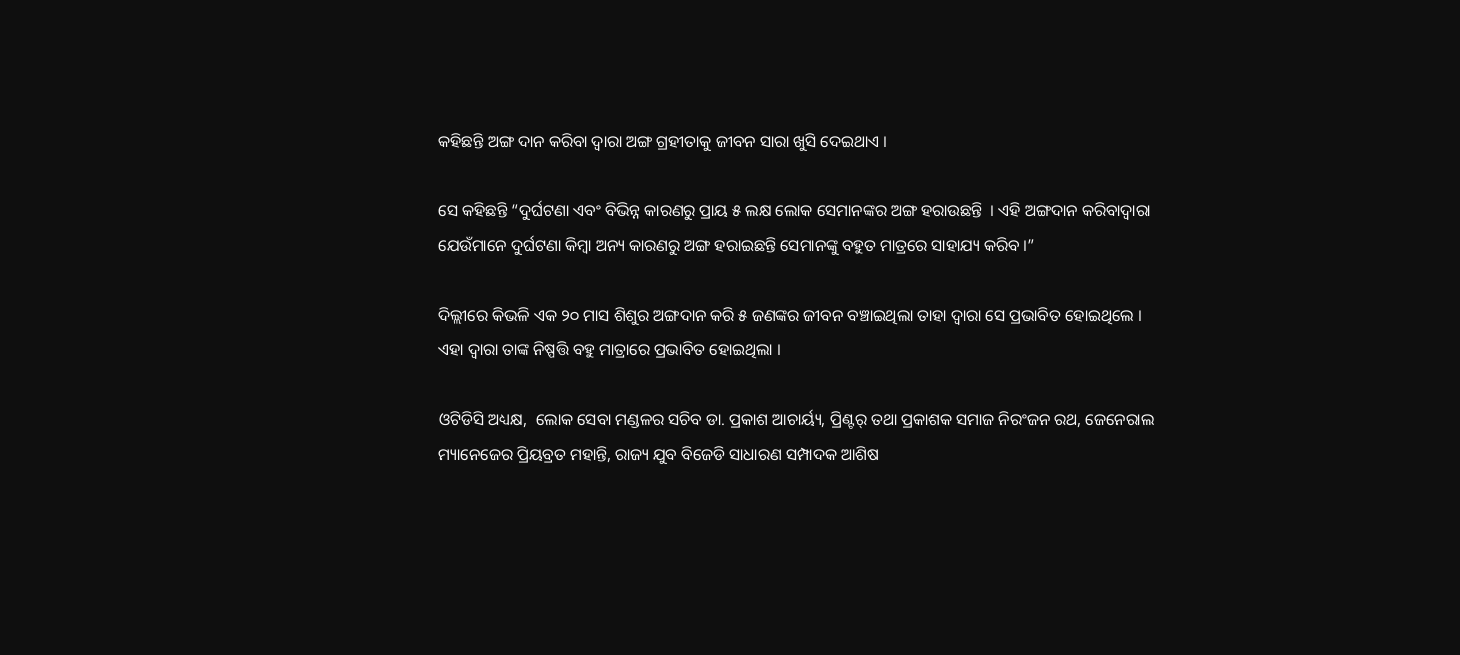କହିଛନ୍ତି ଅଙ୍ଗ ଦାନ କରିବା ଦ୍ୱାରା ଅଙ୍ଗ ଗ୍ରହୀତାକୁ ଜୀବନ ସାରା ଖୁସି ଦେଇଥାଏ ।

ସେ କହିଛନ୍ତି “ଦୁର୍ଘଟଣା ଏବଂ ବିଭିନ୍ନ କାରଣରୁ ପ୍ରାୟ ୫ ଲକ୍ଷ ଲୋକ ସେମାନଙ୍କର ଅଙ୍ଗ ହରାଉଛନ୍ତି  । ଏହି ଅଙ୍ଗଦାନ କରିବାଦ୍ୱାରା ଯେଉଁମାନେ ଦୁର୍ଘଟଣା କିମ୍ବା ଅନ୍ୟ କାରଣରୁ ଅଙ୍ଗ ହରାଇଛନ୍ତି ସେମାନଙ୍କୁ ବହୁତ ମାତ୍ରରେ ସାହାଯ୍ୟ କରିବ ।”

ଦିଲ୍ଲୀରେ କିଭଳି ଏକ ୨୦ ମାସ ଶିଶୁର ଅଙ୍ଗଦାନ କରି ୫ ଜଣଙ୍କର ଜୀବନ ବଞ୍ଚାଇଥିଲା ତାହା ଦ୍ୱାରା ସେ ପ୍ରଭାବିତ ହୋଇଥିଲେ । ଏହା ଦ୍ୱାରା ତାଙ୍କ ନିଷ୍ପତ୍ତି ବହୁ ମାତ୍ରାରେ ପ୍ରଭାବିତ ହୋଇଥିଲା ।

ଓଟିଡିସି ଅଧ୍ୟକ୍ଷ,  ଲୋକ ସେବା ମଣ୍ଡଳର ସଚିବ ଡା. ପ୍ରକାଶ ଆଚାର୍ୟ୍ୟ, ପ୍ରିଣ୍ଟର୍ ତଥା ପ୍ରକାଶକ ସମାଜ ନିରଂଜନ ରଥ, ଜେନେରାଲ ମ୍ୟାନେଜେର ପ୍ରିୟବ୍ରତ ମହାନ୍ତି, ରାଜ୍ୟ ଯୁବ ବିଜେଡି ସାଧାରଣ ସମ୍ପାଦକ ଆଶିଷ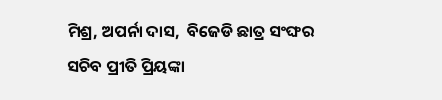ମିଶ୍ର, ଅପର୍ନା ଦାସ,  ବିଜେଡି ଛାତ୍ର ସଂଙ୍ଘର ସଚିବ ପ୍ରୀତି ପ୍ରିୟଙ୍କା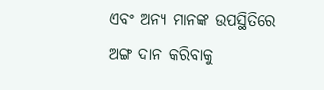ଏବଂ ଅନ୍ୟ ମାନଙ୍କ ଉପସ୍ଥିତିରେ ଅଙ୍ଗ ଦାନ କରିବାକୁ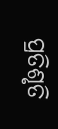ପ୍ରତିଶୃତି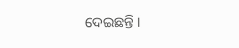ଦେଇଛନ୍ତି ।